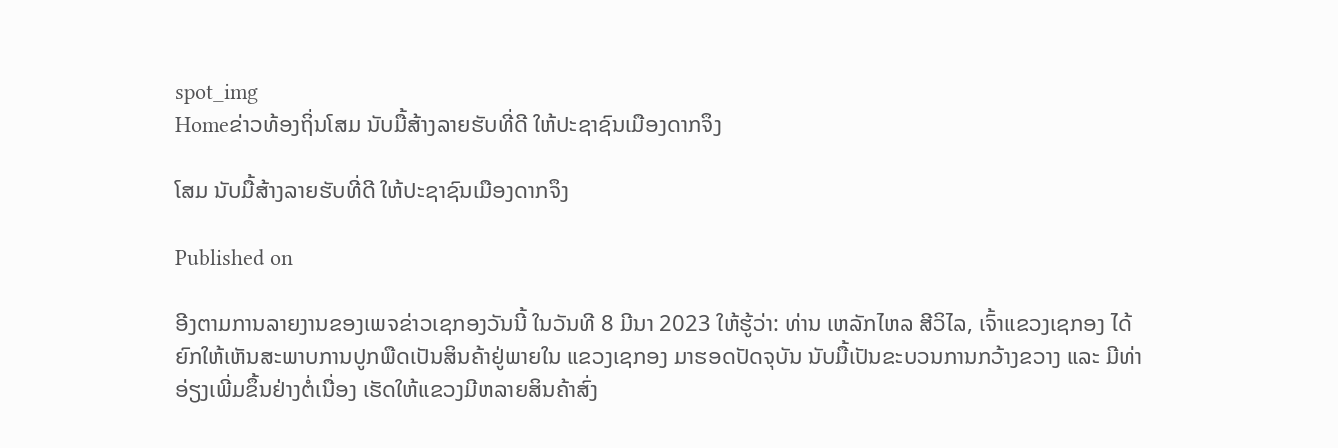spot_img
Homeຂ່າວທ້ອງຖິ່ນໂສມ ນັບມື້ສ້າງລາຍຮັບທີ່ດີ ໃຫ້ປະຊາຊົນເມືອງດາກຈຶງ

ໂສມ ນັບມື້ສ້າງລາຍຮັບທີ່ດີ ໃຫ້ປະຊາຊົນເມືອງດາກຈຶງ

Published on

ອີງຕາມການລາຍງານຂອງເພຈຂ່າວເຊກອງວັນນີ້ ໃນວັນທີ 8 ມີນາ 2023 ໃຫ້ຮູ້ວ່າ: ທ່ານ ເຫລັກໄຫລ ສີວິໄລ, ເຈົ້າແຂວງເຊກອງ ໄດ້ຍົກໃຫ້ເຫັນສະພາບການປູກພືດເປັນສິນຄ້າຢູ່ພາຍໃນ ແຂວງເຊກອງ ມາຮອດປັດຈຸບັນ ນັບມື້ເປັນຂະບວນການກວ້າງຂວາງ ແລະ ມີທ່າອ່ຽງເພີ່ມຂຶ້ນຢ່າງຕໍ່ເນື່ອງ ເຮັດໃຫ້ແຂວງມີຫລາຍສິນຄ້າສົ່ງ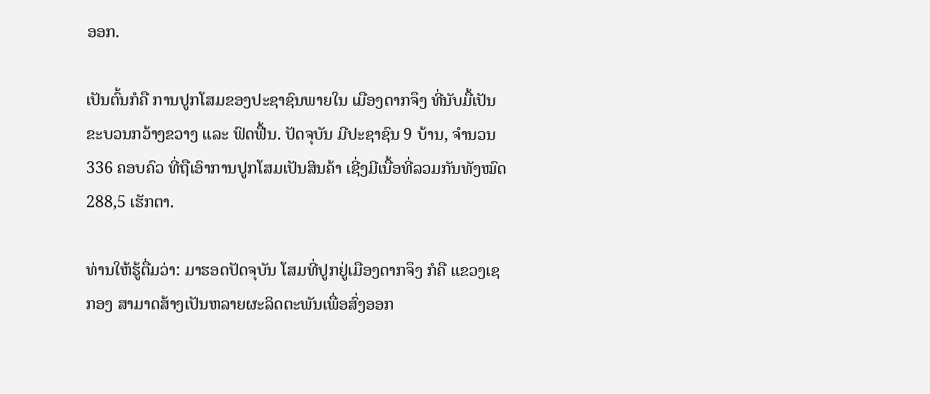ອອກ.

ເປັນຕົ້ນກໍຄື ການປູກໂສມຂອງປະຊາຊົນພາຍໃນ ເມືອງດາກຈຶງ ທີ່ນັບມື້ເປັນຂະບວນກວ້າງຂວາງ ແລະ ຟົດຟື້ນ. ປັດຈຸບັນ ມີປະຊາຊົນ 9 ບ້ານ, ຈໍານວນ 336 ຄອບຄົວ ທີ່ຖືເອົາການປູກໂສມເປັນສິນຄ້າ ເຊີ່ງມີເນື້ອທີ່ລວມກັນທັງໝົດ 288,5 ເຮັກຕາ.

ທ່ານໃຫ້ຮູ້ຕື່ມວ່າ: ມາຮອດປັດຈຸບັນ ໂສມທີ່ປູກຢູ່ເມືອງດາກຈຶງ ກໍຄື ແຂວງເຊກອງ ສາມາດສ້າງເປັນຫລາຍຜະລິດຕະພັນເພື່ອສົ່ງອອກ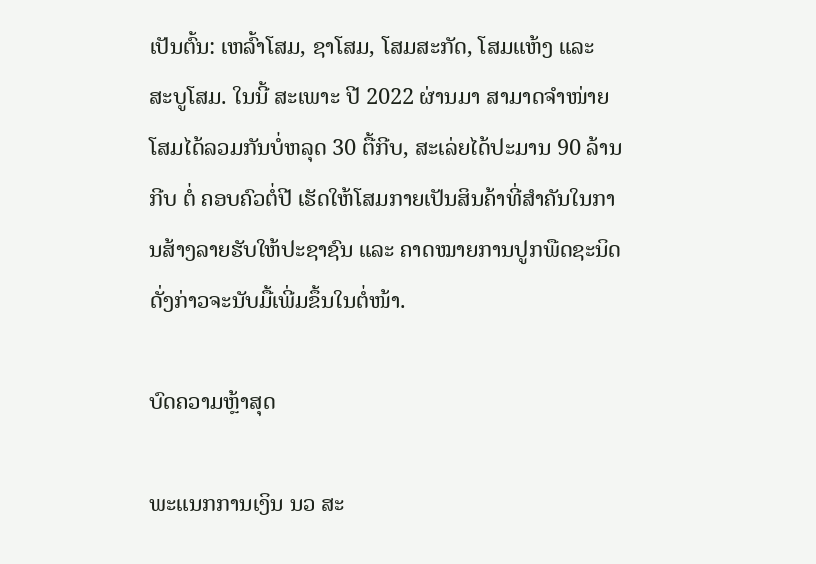ເປັນຕົ້ນ: ເຫລົ້າໂສມ, ຊາໂສມ, ໂສມສະກັດ, ໂສມແຫ້ງ ແລະ ສະບູໂສມ. ໃນນີ້ ສະເພາະ ປີ 2022 ຜ່ານມາ ສາມາດຈໍາໜ່າຍໂສມໄດ້ລວມກັນບໍ່ຫລຸດ 30 ຕື້ກີບ, ສະເລ່ຍໄດ້ປະມານ 90 ລ້ານກີບ ຕໍ່ ຄອບຄົວຕໍ່ປີ ເຮັດໃຫ້ໂສມກາຍເປັນສິນຄ້າທີ່ສໍາຄັນໃນການສ້າງລາຍຮັບໃຫ້ປະຊາຊົນ ແລະ ຄາດໝາຍການປູກພືດຊະນິດດັ່ງກ່າວຈະນັບມື້ເພີ່ມຂຶ້ນໃນຕໍ່ໜ້າ.

ບົດຄວາມຫຼ້າສຸດ

ພະແນກການເງິນ ນວ ສະ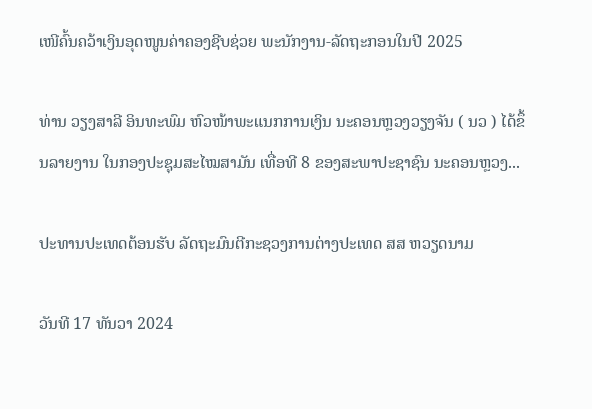ເໜີຄົ້ນຄວ້າເງິນອຸດໜູນຄ່າຄອງຊີບຊ່ວຍ ພະນັກງານ-ລັດຖະກອນໃນປີ 2025

ທ່ານ ວຽງສາລີ ອິນທະພົມ ຫົວໜ້າພະແນກການເງິນ ນະຄອນຫຼວງວຽງຈັນ ( ນວ ) ໄດ້ຂຶ້ນລາຍງານ ໃນກອງປະຊຸມສະໄໝສາມັນ ເທື່ອທີ 8 ຂອງສະພາປະຊາຊົນ ນະຄອນຫຼວງ...

ປະທານປະເທດຕ້ອນຮັບ ລັດຖະມົນຕີກະຊວງການຕ່າງປະເທດ ສສ ຫວຽດນາມ

ວັນທີ 17 ທັນວາ 2024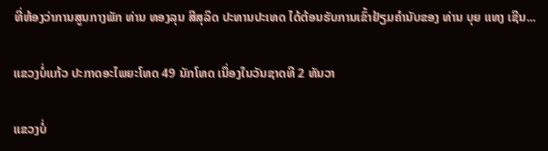ທີ່ຫ້ອງວ່າການສູນກາງພັກ ທ່ານ ທອງລຸນ ສີສຸລິດ ປະທານປະເທດ ໄດ້ຕ້ອນຮັບການເຂົ້າຢ້ຽມຄຳນັບຂອງ ທ່ານ ບຸຍ ແທງ ເຊີນ...

ແຂວງບໍ່ແກ້ວ ປະກາດອະໄພຍະໂທດ 49 ນັກໂທດ ເນື່ອງໃນວັນຊາດທີ 2 ທັນວາ

ແຂວງບໍ່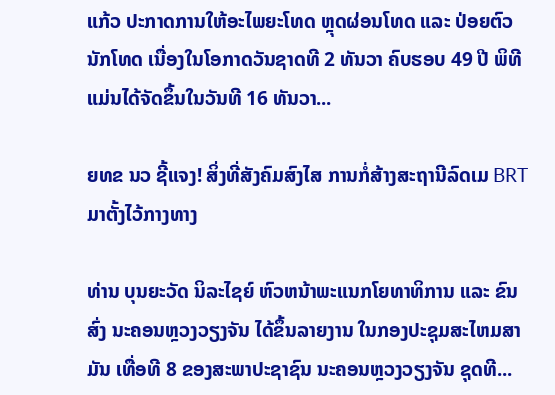ແກ້ວ ປະກາດການໃຫ້ອະໄພຍະໂທດ ຫຼຸດຜ່ອນໂທດ ແລະ ປ່ອຍຕົວນັກໂທດ ເນື່ອງໃນໂອກາດວັນຊາດທີ 2 ທັນວາ ຄົບຮອບ 49 ປີ ພິທີແມ່ນໄດ້ຈັດຂຶ້ນໃນວັນທີ 16 ທັນວາ...

ຍທຂ ນວ ຊີ້ແຈງ! ສິ່ງທີ່ສັງຄົມສົງໄສ ການກໍ່ສ້າງສະຖານີລົດເມ BRT ມາຕັ້ງໄວ້ກາງທາງ

ທ່ານ ບຸນຍະວັດ ນິລະໄຊຍ໌ ຫົວຫນ້າພະແນກໂຍທາທິການ ແລະ ຂົນສົ່ງ ນະຄອນຫຼວງວຽງຈັນ ໄດ້ຂຶ້ນລາຍງານ ໃນກອງປະຊຸມສະໄຫມສາມັນ ເທື່ອທີ 8 ຂອງສະພາປະຊາຊົນ ນະຄອນຫຼວງວຽງຈັນ ຊຸດທີ...